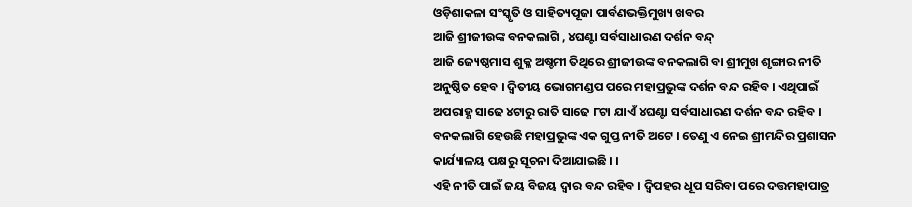ଓଡ଼ିଶାକଳା ସଂସ୍କୃତି ଓ ସାହିତ୍ୟପୂଜା ପାର୍ବଣଭକ୍ତିମୁଖ୍ୟ ଖବର
ଆଜି ଶ୍ରୀଜୀଉଙ୍କ ବନକଲାଗି , ୪ଘଣ୍ଟା ସର୍ବସାଧାରଣ ଦର୍ଶନ ବନ୍ଦ୍
ଆଜି ଜ୍ୟେଷ୍ଠମାସ ଶୁକ୍ଳ ଅଷ୍ଚମୀ ତିଥିରେ ଶ୍ରୀଜୀଉଙ୍କ ବନକଲାଗି ବା ଶ୍ରୀମୁଖ ଶୃଙ୍ଗାର ନୀତି ଅନୁଷ୍ଠିତ ହେବ । ଦ୍ୱିତୀୟ ଭୋଗମଣ୍ଡପ ପରେ ମହାପ୍ରଭୁଙ୍କ ଦର୍ଶନ ବନ୍ଦ ରହିବ । ଏଥିପାଇଁ ଅପରାହ୍ଣ ସାଢେ ୪ଟାରୁ ରାତି ସାଢେ ୮ଟା ଯାଏଁ ୪ଘଣ୍ଟା ସର୍ବସାଧାରଣ ଦର୍ଶନ ବନ୍ଦ ରହିବ । ବନକଲାଗି ହେଉଛି ମହାପ୍ରଭୁଙ୍କ ଏକ ଗୁପ୍ତ ନୀତି ଅଟେ । ତେଣୁ ଏ ନେଇ ଶ୍ରୀମନ୍ଦିର ପ୍ରଶାସନ କାର୍ଯ୍ୟାଳୟ ପକ୍ଷରୁ ସୂଚନା ଦିଆଯାଇଛି । ।
ଏହି ନୀତି ପାଇଁ ଜୟ ବିଜୟ ଦ୍ୱାର ବନ୍ଦ ରହିବ । ଦ୍ୱିପହର ଧୂପ ସରିବା ପରେ ଦତ୍ତମହାପାତ୍ର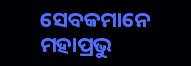ସେବକମାନେ ମହାପ୍ରଭୁ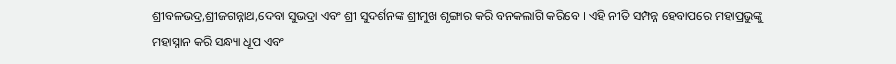ଶ୍ରୀବଳଭଦ୍ର,ଶ୍ରୀଜଗନ୍ନାଥ,ଦେବା ସୁଭଦ୍ରା ଏବଂ ଶ୍ରୀ ସୁଦର୍ଶନଙ୍କ ଶ୍ରୀମୁଖ ଶୃଙ୍ଗାର କରି ବନକଲାଗି କରିବେ । ଏହି ନୀତି ସମ୍ପନ୍ନ ହେବାପରେ ମହାପ୍ରଭୁଙ୍କୁ ମହାସ୍ନାନ କରି ସନ୍ଧ୍ୟା ଧୂପ ଏବଂ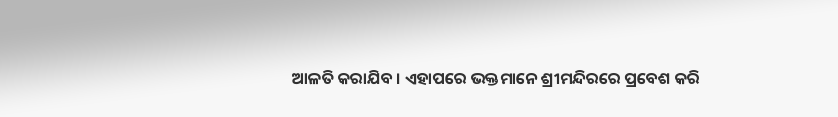ଆଳତି କରାଯିବ । ଏହାପରେ ଭକ୍ତମାନେ ଶ୍ରୀମନ୍ଦିରରେ ପ୍ରବେଶ କରି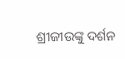ଶ୍ରୀଜୀଉଙ୍କୁ ଦର୍ଶନ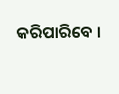କରିପାରିବେ ।